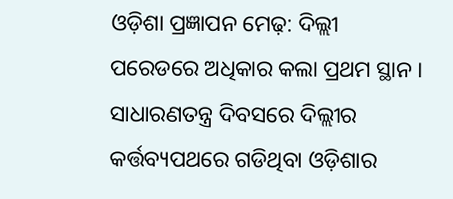ଓଡ଼ିଶା ପ୍ରଜ୍ଞାପନ ମେଢ଼: ଦିଲ୍ଲୀ ପରେଡରେ ଅଧିକାର କଲା ପ୍ରଥମ ସ୍ଥାନ । ସାଧାରଣତନ୍ତ୍ର ଦିବସରେ ଦିଲ୍ଲୀର କର୍ତ୍ତବ୍ୟପଥରେ ଗଡିଥିବା ଓଡ଼ିଶାର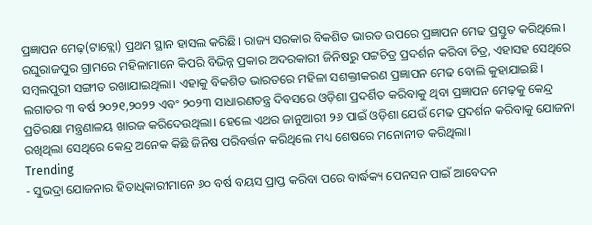ପ୍ରଜ୍ଞାପନ ମେଢ଼(ଟାବ୍ଲୋ) ପ୍ରଥମ ସ୍ଥାନ ହାସଲ କରିଛି। ରାଜ୍ୟ ସରକାର ବିକଶିତ ଭାରତ ଉପରେ ପ୍ରଜ୍ଞାପନ ମେଢ ପ୍ରସ୍ତୁତ କରିଥିଲେ। ରଘୁରାଜପୁର ଗ୍ରାମରେ ମହିଳାମାନେ କିପରି ବିଭିନ୍ନ ପ୍ରକାର ଅଦରକାରୀ ଜିନିଷରୁ ପଟ୍ଟଚିତ୍ର ପ୍ରଦର୍ଶନ କରିବା ଚିତ୍ର, ଏହାସହ ସେଥିରେ ସମ୍ବଲପୁରୀ ସଙ୍ଗୀତ ରଖାଯାଇଥିଲା। ଏହାକୁ ବିକଶିତ ଭାରତରେ ମହିଳା ସଶକ୍ତୀକରଣ ପ୍ରଜ୍ଞାପନ ମେଢ ବୋଲି କୁହାଯାଇଛି। ଲଗାତର ୩ ବର୍ଷ ୨୦୨୧,୨୦୨୨ ଏବଂ ୨୦୨୩ ସାଧାରଣତନ୍ତ୍ର ଦିବସରେ ଓଡ଼ିଶା ପ୍ରଦର୍ଶିତ କରିବାକୁ ଥିବା ପ୍ରଜ୍ଞାପନ ମେଢ଼କୁ କେନ୍ଦ୍ର ପ୍ରତିରକ୍ଷା ମନ୍ତ୍ରଣାଳୟ ଖାରଜ କରିଦେଉଥିଲା। ହେଲେ ଏଥର ଜାନୁଆରୀ ୨୬ ପାଇଁ ଓଡ଼ିଶା ଯେଉଁ ମେଢ ପ୍ରଦର୍ଶନ କରିବାକୁ ଯୋଜନା ରଖିଥିଲା ସେଥିରେ କେନ୍ଦ୍ର ଅନେକ କିଛି ଜିନିଷ ପରିବର୍ତ୍ତନ କରିଥିଲେ ମଧ୍ୟ ଶେଷରେ ମନୋନୀତ କରିଥିଲା।
Trending
- ସୁଭଦ୍ରା ଯୋଜନାର ହିତାଧିକାରୀମାନେ ୬୦ ବର୍ଷ ବୟସ ପ୍ରାପ୍ତ କରିବା ପରେ ବାର୍ଦ୍ଧକ୍ୟ ପେନସନ ପାଇଁ ଆବେଦନ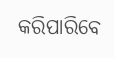କରିପାରିବେ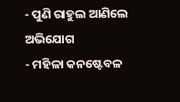- ପୁଣି ରାହୁଲ ଆଣିଲେ ଅଭିଯୋଗ
- ମହିଳା କନଷ୍ଟେବଳ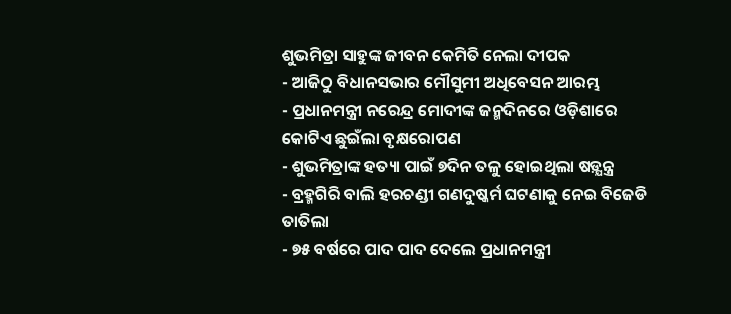ଶୁଭମିତ୍ରା ସାହୁଙ୍କ ଜୀବନ କେମିତି ନେଲା ଦୀପକ
- ଆଜିଠୁ ବିଧାନସଭାର ମୌସୁମୀ ଅଧିବେସନ ଆରମ୍ଭ
- ପ୍ରଧାନମନ୍ତ୍ରୀ ନରେନ୍ଦ୍ର ମୋଦୀଙ୍କ ଜନ୍ମଦିନରେ ଓଡ଼ିଶାରେ କୋଟିଏ ଛୁଇଁଲା ବୃକ୍ଷରୋପଣ
- ଶୁଭମିତ୍ରାଙ୍କ ହତ୍ୟା ପାଇଁ ୭ଦିନ ତଳୁ ହୋଇଥିଲା ଷଡ଼୍ଯନ୍ତ୍ର
- ବ୍ରହ୍ମଗିରି ବାଲି ହରଚଣ୍ଡୀ ଗଣଦୁଷ୍କର୍ମ ଘଟଣାକୁ ନେଇ ବିଜେଡି ତାତିଲା
- ୭୫ ବର୍ଷରେ ପାଦ ପାଦ ଦେଲେ ପ୍ରଧାନମନ୍ତ୍ରୀ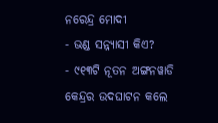ନରେନ୍ଦ୍ର ମୋଦୀ
- ଭଣ୍ଡ ସନ୍ନ୍ୟାସୀ କିଏ?
- ୯୧୩ଟି ନୂତନ ଅଙ୍ଗନୱାଡି କେନ୍ଦ୍ରର ଉଦଘାଟନ କଲେ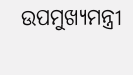ଉପମୁଖ୍ୟମନ୍ତ୍ରୀ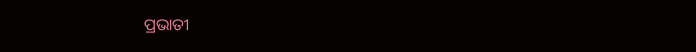ପ୍ରଭାତୀ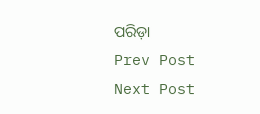ପରିଡ଼ା
Prev Post
Next Post